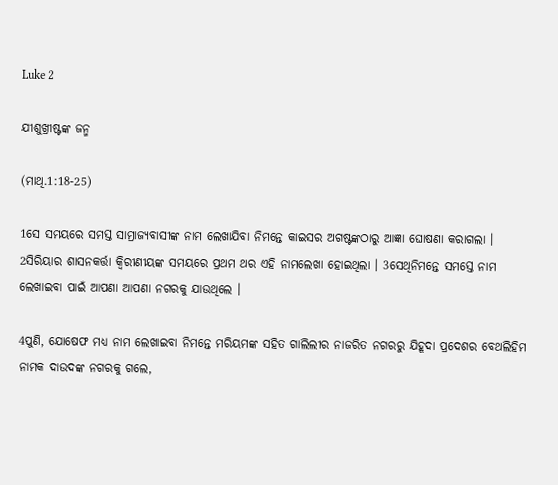Luke 2

ଯୀଶୁଖ୍ରୀଷ୍ଟଙ୍କ ଜନ୍ମ

(ମାଥି.1:18-25)

1ସେ ସମୟରେ ସମସ୍ତ ସାମ୍ରାଜ୍ୟବାସୀଙ୍କ ନାମ ଲେଖାଯିବା ନିମନ୍ତେ କାଇସର ଅଗଷ୍ଟଙ୍କଠାରୁ ଆଜ୍ଞା ଘୋଷଣା କରାଗଲା । 2ସିରିୟାର ଶାସନକର୍ତ୍ତା କ୍ୱିରୀଣୀୟଙ୍କ ସମୟରେ ପ୍ରଥମ ଥର ଏହି ନାମଲେଖା ହୋଇଥିଲା । 3ସେଥିନିମନ୍ତେ ସମସ୍ତେ ନାମ ଲେଖାଇବା ପାଇଁ ଆପଣା ଆପଣା ନଗରକୁ ଯାଉଥିଲେ ।

4ପୁଣି, ଯୋଷେଫ ମଧ୍ୟ ନାମ ଲେଖାଇବା ନିମନ୍ତେ ମରିୟମଙ୍କ ସହିତ ଗାଲିଲୀର ନାଜରିତ ନଗରରୁ ଯିହୂଦା ପ୍ରଦେଶର ବେଥଲିହିମ ନାମକ ଦାଉଦଙ୍କ ନଗରକୁ ଗଲେ,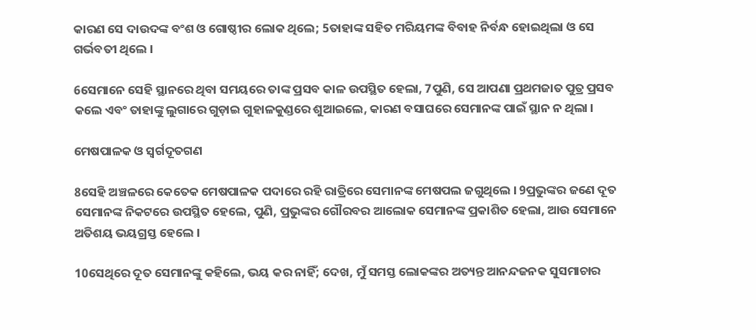କାରଣ ସେ ଦାଉଦଙ୍କ ବଂଶ ଓ ଗୋଷ୍ଠୀର ଲୋକ ଥିଲେ; 5ତାହାଙ୍କ ସହିତ ମରିୟମଙ୍କ ବିବାହ ନିର୍ବନ୍ଧ ହୋଇଥିଲା ଓ ସେ ଗର୍ଭବତୀ ଥିଲେ ।

6ସେମାନେ ସେହି ସ୍ଥାନରେ ଥିବା ସମୟରେ ତାଙ୍କ ପ୍ରସବ କାଳ ଉପସ୍ଥିତ ହେଲା, 7ପୁଣି, ସେ ଆପଣା ପ୍ରଥମଜାତ ପୁତ୍ର ପ୍ରସବ କଲେ ଏବଂ ତାହାଙ୍କୁ ଲୁଗାରେ ଗୁଡ଼ାଇ ଗୁହାଳକୁଣ୍ଡରେ ଶୁଆଇଲେ, କାରଣ ବସାଘରେ ସେମାନଙ୍କ ପାଇଁ ସ୍ଥାନ ନ ଥିଲା ।

ମେଷପାଳକ ଓ ସ୍ୱର୍ଗଦୂତଗଣ

8ସେହି ଅଞ୍ଚଳରେ କେତେକ ମେଷପାଳକ ପଦାରେ ରହି ରାତ୍ରିରେ ସେମାନଙ୍କ ମେଷପଲ ଜଗୁଥିଲେ । 9ପ୍ରଭୁଙ୍କର ଜଣେ ଦୂତ ସେମାନଙ୍କ ନିକଟରେ ଉପସ୍ଥିତ ହେଲେ, ପୁଣି, ପ୍ରଭୁଙ୍କର ଗୌରବର ଆଲୋକ ସେମାନଙ୍କ ପ୍ରକାଶିତ ହେଲା, ଆଉ ସେମାନେ ଅତିଶୟ ଭୟଗ୍ରସ୍ତ ହେଲେ ।

10ସେଥିରେ ଦୂତ ସେମାନଙ୍କୁ କହିଲେ, ଭୟ କର ନାହିଁ; ଦେଖ, ମୁଁ ସମସ୍ତ ଲୋକଙ୍କର ଅତ୍ୟନ୍ତ ଆନନ୍ଦଜନକ ସୁସମାଚାର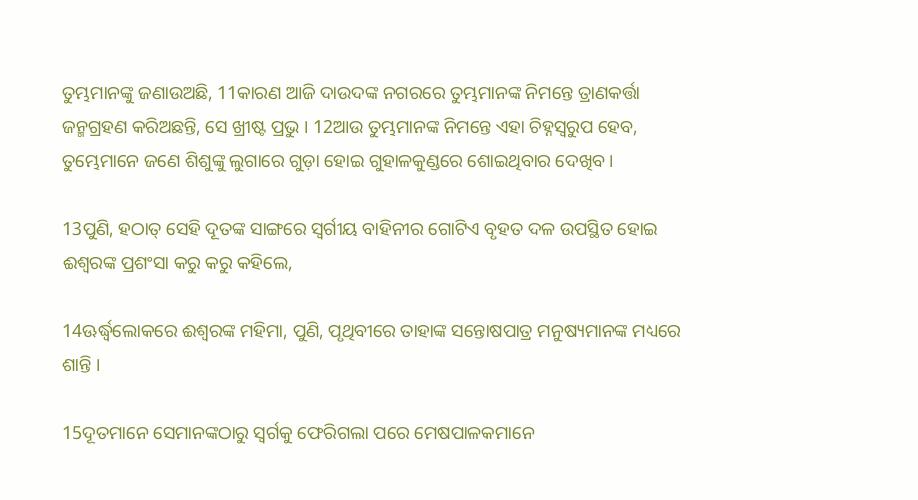ତୁମ୍ଭମାନଙ୍କୁ ଜଣାଉଅଛି, 11କାରଣ ଆଜି ଦାଉଦଙ୍କ ନଗରରେ ତୁମ୍ଭମାନଙ୍କ ନିମନ୍ତେ ତ୍ରାଣକର୍ତ୍ତା ଜନ୍ମଗ୍ରହଣ କରିଅଛନ୍ତି, ସେ ଖ୍ରୀଷ୍ଟ ପ୍ରଭୁ । 12ଆଉ ତୁମ୍ଭମାନଙ୍କ ନିମନ୍ତେ ଏହା ଚିହ୍ନସ୍ୱରୁପ ହେବ, ତୁମ୍ଭେମାନେ ଜଣେ ଶିଶୁଙ୍କୁ ଲୁଗାରେ ଗୁଡ଼ା ହୋଇ ଗୁହାଳକୁଣ୍ଡରେ ଶୋଇଥିବାର ଦେଖିବ ।

13ପୁଣି, ହଠାତ୍ ସେହି ଦୂତଙ୍କ ସାଙ୍ଗରେ ସ୍ୱର୍ଗୀୟ ବାହିନୀର ଗୋଟିଏ ବୃହତ ଦଳ ଉପସ୍ଥିତ ହୋଇ ଈଶ୍ୱରଙ୍କ ପ୍ରଶଂସା କରୁ କରୁ କହିଲେ,

14ଊର୍ଦ୍ଧ୍ୱଲୋକରେ ଈଶ୍ୱରଙ୍କ ମହିମା, ପୁଣି, ପୃଥିବୀରେ ତାହାଙ୍କ ସନ୍ତୋଷପାତ୍ର ମନୁଷ୍ୟମାନଙ୍କ ମଧ୍ୟରେ ଶାନ୍ତି ।

15ଦୂତମାନେ ସେମାନଙ୍କଠାରୁ ସ୍ୱର୍ଗକୁ ଫେରିଗଲା ପରେ ମେଷପାଳକମାନେ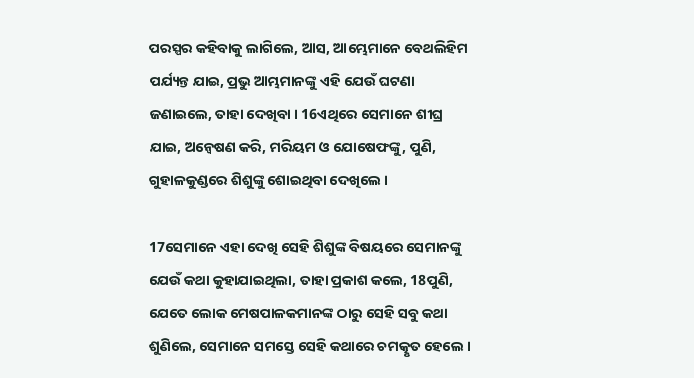ପରସ୍ପର କହିବାକୁ ଲାଗିଲେ, ଆସ, ଆମ୍ଭେମାନେ ବେଥଲିହିମ ପର୍ଯ୍ୟନ୍ତ ଯାଇ, ପ୍ରଭୁ ଆମ୍ଭମାନଙ୍କୁ ଏହି ଯେଉଁ ଘଟଣା ଜଣାଇଲେ, ତାହା ଦେଖିବା । 16ଏଥିରେ ସେମାନେ ଶୀଘ୍ର ଯାଇ, ଅନ୍ୱେଷଣ କରି, ମରିୟମ ଓ ଯୋଷେଫଙ୍କୁ, ପୁଣି, ଗୁହାଳକୁଣ୍ଡରେ ଶିଶୁଙ୍କୁ ଶୋଇଥିବା ଦେଖିଲେ ।

17ସେମାନେ ଏହା ଦେଖି ସେହି ଶିଶୁଙ୍କ ବିଷୟରେ ସେମାନଙ୍କୁ ଯେଉଁ କଥା କୁହାଯାଇଥିଲା, ତାହା ପ୍ରକାଶ କଲେ, 18ପୁଣି, ଯେତେ ଲୋକ ମେଷପାଳକମାନଙ୍କ ଠାରୁ ସେହି ସବୁ କଥା ଶୁଣିଲେ, ସେମାନେ ସମସ୍ତେ ସେହି କଥାରେ ଚମତ୍କୃତ ହେଲେ ।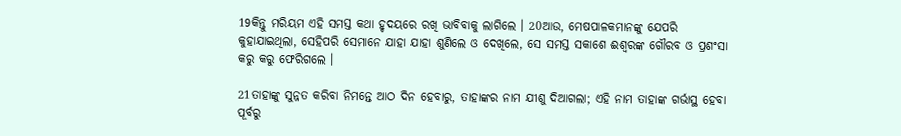19କିନ୍ତୁ ମରିୟମ ଏହି ସମସ୍ତ କଥା ହୃଦୟରେ ରଖି ଭାବିବାକୁ ଲାଗିଲେ । 20ଆଉ, ମେଷପାଳକମାନଙ୍କୁ ଯେପରି କୁହାଯାଇଥିଲା, ସେହିପରି ସେମାନେ ଯାହା ଯାହା ଶୁଣିଲେ ଓ ଦେଖିଲେ, ସେ ସମସ୍ତ ସକାଶେ ଈଶ୍ୱରଙ୍କ ଗୌରବ ଓ ପ୍ରଶଂସା କରୁ କରୁ ଫେରିଗଲେ ।

21ତାହାଙ୍କୁ ସୁନ୍ନତ କରିବା ନିମନ୍ତେ ଆଠ ଦିନ ହେବାରୁ, ତାହାଙ୍କର ନାମ ଯୀଶୁ ଦିଆଗଲା; ଏହି ନାମ ତାହାଙ୍କ ଗର୍ଭାସ୍ଥ ହେବା ପୂର୍ବରୁ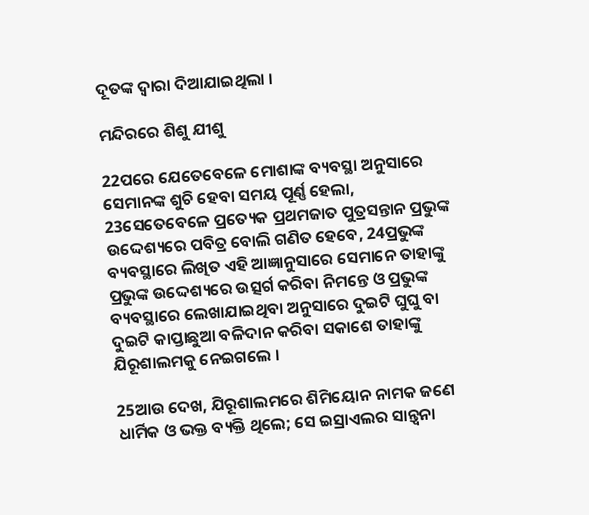ଦୂତଙ୍କ ଦ୍ୱାରା ଦିଆଯାଇଥିଲା ।

ମନ୍ଦିରରେ ଶିଶୁ ଯୀଶୁ

22ପରେ ଯେତେବେଳେ ମୋଶାଙ୍କ ବ୍ୟବସ୍ଥା ଅନୁସାରେ ସେମାନଙ୍କ ଶୁଚି ହେବା ସମୟ ପୂର୍ଣ୍ଣ ହେଲା, 23ସେତେବେଳେ ପ୍ରତ୍ୟେକ ପ୍ରଥମଜାତ ପୁତ୍ରସନ୍ତାନ ପ୍ରଭୁଙ୍କ ଉଦ୍ଦେଶ୍ୟରେ ପବିତ୍ର ବୋଲି ଗଣିତ ହେବେ, 24ପ୍ରଭୁଙ୍କ ବ୍ୟବସ୍ଥାରେ ଲିଖିତ ଏହି ଆଜ୍ଞାନୁସାରେ ସେମାନେ ତାହାଙ୍କୁ ପ୍ରଭୁଙ୍କ ଉଦ୍ଦେଶ୍ୟରେ ଉତ୍ସର୍ଗ କରିବା ନିମନ୍ତେ ଓ ପ୍ରଭୁଙ୍କ ବ୍ୟବସ୍ଥାରେ ଲେଖାଯାଇଥିବା ଅନୁସାରେ ଦୁଇଟି ଘୁଘୁ ବା ଦୁଇଟି କାପ୍ତାଛୁଆ ବଳିଦାନ କରିବା ସକାଶେ ତାହାଙ୍କୁ ଯିରୂଶାଲମକୁ ନେଇଗଲେ ।

25ଆଉ ଦେଖ, ଯିରୂଶାଲମରେ ଶିମିୟୋନ ନାମକ ଜଣେ ଧାର୍ମିକ ଓ ଭକ୍ତ ବ୍ୟକ୍ତି ଥିଲେ; ସେ ଇସ୍ରାଏଲର ସାନ୍ତ୍ୱନା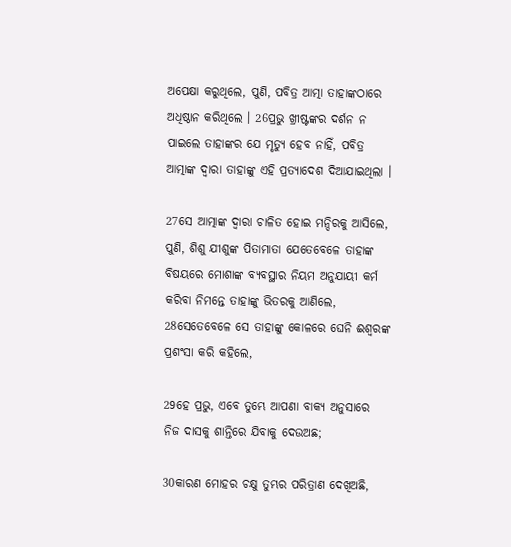ଅପେକ୍ଷା କରୁଥିଲେ, ପୁଣି, ପବିତ୍ର ଆତ୍ମା ତାହାଙ୍କଠାରେ ଅଧିଷ୍ଠାନ କରିଥିଲେ । 26ପ୍ରଭୁ ଖ୍ରୀଷ୍ଟଙ୍କର ଦର୍ଶନ ନ ପାଇଲେ ତାହାଙ୍କର ଯେ ମୃତ୍ୟୁ ହେବ ନାହିଁ, ପବିତ୍ର ଆତ୍ମାଙ୍କ ଦ୍ୱାରା ତାହାଙ୍କୁ ଏହି ପ୍ରତ୍ୟାଦେଶ ଦିଆଯାଇଥିଲା ।

27ସେ ଆତ୍ମାଙ୍କ ଦ୍ୱାରା ଚାଳିତ ହୋଇ ମନ୍ଦିରକୁ ଆସିଲେ, ପୁଣି, ଶିଶୁ ଯୀଶୁଙ୍କ ପିତାମାତା ଯେତେବେଳେ ତାହାଙ୍କ ବିଷୟରେ ମୋଶାଙ୍କ ବ୍ୟବସ୍ଥାର ନିୟମ ଅନୁଯାୟୀ କର୍ମ କରିବା ନିମନ୍ତେ ତାହାଙ୍କୁ ଭିତରକୁ ଆଣିଲେ, 28ସେତେବେଳେ ସେ ତାହାଙ୍କୁ କୋଳରେ ଘେନି ଈଶ୍ୱରଙ୍କ ପ୍ରଶଂସା କରି କହିଲେ,

29ହେ ପ୍ରଭୁ, ଏବେ ତୁମ୍ଭେ ଆପଣା ବାକ୍ୟ ଅନୁସାରେ ନିଜ ଦାସକୁ ଶାନ୍ତିରେ ଯିବାକୁ ଦେଉଅଛ;

30କାରଣ ମୋହର ଚକ୍ଷୁ ତୁମ୍ଭର ପରିତ୍ରାଣ ଦେଖିଅଛି,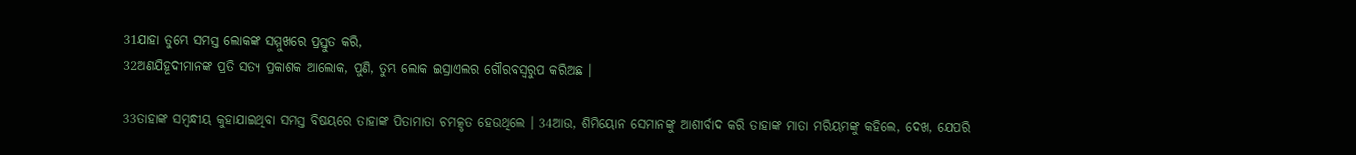31ଯାହା ତୁମ୍ଭେ ସମସ୍ତ ଲୋକଙ୍କ ସମ୍ମୁଖରେ ପ୍ରସ୍ତୁତ କରି,
32ଅଣଯିହୂଦୀମାନଙ୍କ ପ୍ରତି ସତ୍ୟ ପ୍ରକାଶକ ଆଲୋକ, ପୁଣି, ତୁମ୍ଭ ଲୋକ ଇସ୍ରାଏଲର ଗୌରବସ୍ୱରୁପ କରିଅଛ ।

33ତାହାଙ୍କ ସମ୍ବନ୍ଧୀୟ କୁହାଯାଇଥିବା ସମସ୍ତ ବିଷୟରେ ତାହାଙ୍କ ପିତାମାତା ଚମତ୍କୃତ ହେଉଥିଲେ । 34ଆଉ, ଶିମିୟୋନ ସେମାନଙ୍କୁ ଆଶୀର୍ବାଦ କରି ତାହାଙ୍କ ମାତା ମରିୟମଙ୍କୁ କହିଲେ, ଦେଖ, ଯେପରି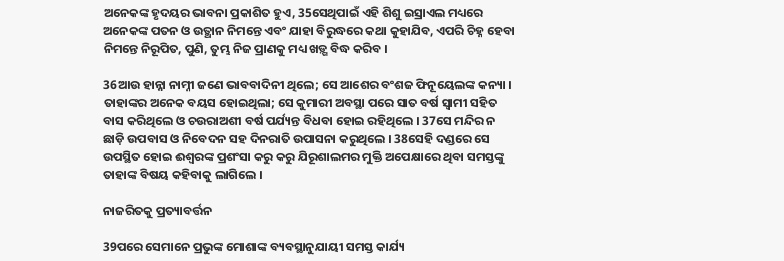ଅନେକଙ୍କ ହୃଦୟର ଭାବନା ପ୍ରକାଶିତ ହୁଏ, 35ସେଥିପାଇଁ ଏହି ଶିଶୁ ଇସ୍ରାଏଲ ମଧ୍ୟରେ ଅନେକଙ୍କ ପତନ ଓ ଉତ୍ଥାନ ନିମନ୍ତେ ଏବଂ ଯାହା ବିରୁଦ୍ଧରେ କଥା କୁହାଯିବ, ଏପରି ଚିହ୍ନ ହେବା ନିମନ୍ତେ ନିରୂପିତ, ପୁଣି, ତୁମ୍ଭ ନିଜ ପ୍ରାଣକୁ ମଧ୍ୟ ଖଡ଼୍ଗ ବିଦ୍ଧ କରିବ ।

36ଆଉ ହାନ୍ନା ନାମ୍ନୀ ଜଣେ ଭାବବାଦିନୀ ଥିଲେ; ସେ ଆଶେର ବଂଶଜ ଫିନୂୟେଲଙ୍କ କନ୍ୟା । ତାହାଙ୍କର ଅନେକ ବୟସ ହୋଇଥିଲା; ସେ କୁମାରୀ ଅବସ୍ଥା ପରେ ସାତ ବର୍ଷ ସ୍ୱାମୀ ସହିତ ବାସ କରିଥିଲେ ଓ ଚଉରାଅଶୀ ବର୍ଷ ପର୍ଯ୍ୟନ୍ତ ବିଧବା ହୋଇ ରହିଥିଲେ । 37ସେ ମନ୍ଦିର ନ ଛାଡ଼ି ଉପବାସ ଓ ନିବେଦନ ସହ ଦିନରାତି ଉପାସନା କରୁଥିଲେ । 38ସେହି ଦଣ୍ଡରେ ସେ ଉପସ୍ଥିତ ହୋଇ ଈଶ୍ୱରଙ୍କ ପ୍ରଶଂସା କରୁ କରୁ ଯିରୂଶାଲମର ମୁକ୍ତି ଅପେକ୍ଷାରେ ଥିବା ସମସ୍ତଙ୍କୁ ତାହାଙ୍କ ବିଷୟ କହିବାକୁ ଲାଗିଲେ ।

ନାଜରିତକୁ ପ୍ରତ୍ୟାବର୍ତ୍ତନ

39ପରେ ସେମାନେ ପ୍ରଭୁଙ୍କ ମୋଶାଙ୍କ ବ୍ୟବସ୍ଥାନୁଯାୟୀ ସମସ୍ତ କାର୍ଯ୍ୟ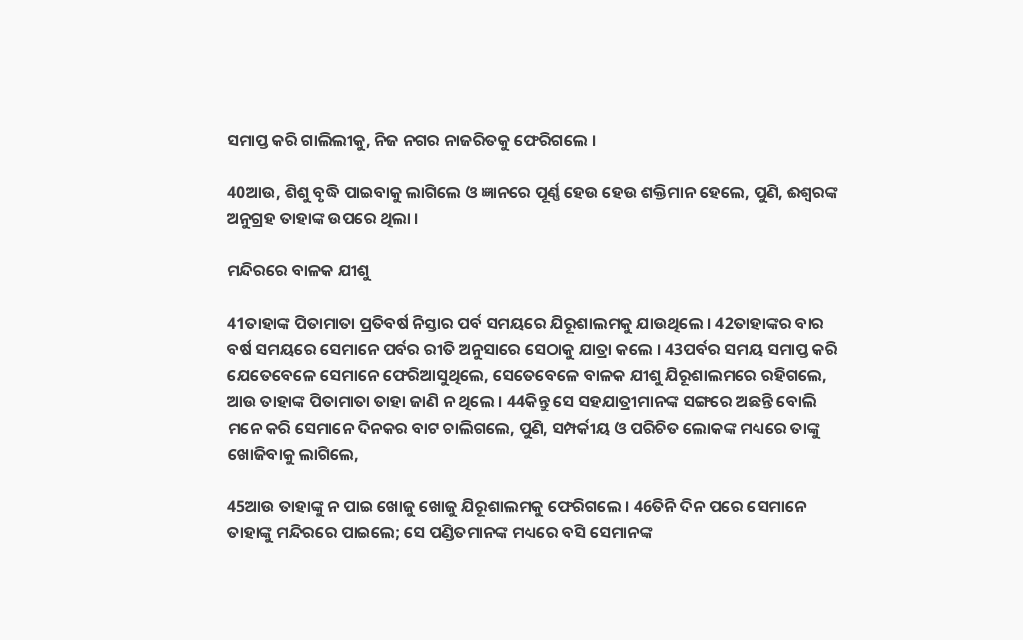ସମାପ୍ତ କରି ଗାଲିଲୀକୁ, ନିଜ ନଗର ନାଜରିତକୁ ଫେରିଗଲେ ।

40ଆଉ, ଶିଶୁ ବୃଦ୍ଧି ପାଇବାକୁ ଲାଗିଲେ ଓ ଜ୍ଞାନରେ ପୂର୍ଣ୍ଣ ହେଉ ହେଉ ଶକ୍ତିମାନ ହେଲେ, ପୁଣି, ଈଶ୍ୱରଙ୍କ ଅନୁଗ୍ରହ ତାହାଙ୍କ ଉପରେ ଥିଲା ।

ମନ୍ଦିରରେ ବାଳକ ଯୀଶୁ

41ତାହାଙ୍କ ପିତାମାତା ପ୍ରତିବର୍ଷ ନିସ୍ତାର ପର୍ବ ସମୟରେ ଯିରୂଶାଲମକୁ ଯାଉଥିଲେ । 42ତାହାଙ୍କର ବାର ବର୍ଷ ସମୟରେ ସେମାନେ ପର୍ବର ରୀତି ଅନୁସାରେ ସେଠାକୁ ଯାତ୍ରା କଲେ । 43ପର୍ବର ସମୟ ସମାପ୍ତ କରି ଯେତେବେଳେ ସେମାନେ ଫେରିଆସୁଥିଲେ, ସେତେବେଳେ ବାଳକ ଯୀଶୁ ଯିରୂଶାଲମରେ ରହିଗଲେ, ଆଉ ତାହାଙ୍କ ପିତାମାତା ତାହା ଜାଣି ନ ଥିଲେ । 44କିନ୍ତୁ ସେ ସହଯାତ୍ରୀମାନଙ୍କ ସଙ୍ଗରେ ଅଛନ୍ତି ବୋଲି ମନେ କରି ସେମାନେ ଦିନକର ବାଟ ଚାଲିଗଲେ, ପୁଣି, ସମ୍ପର୍କୀୟ ଓ ପରିଚିତ ଲୋକଙ୍କ ମଧ୍ୟରେ ତାଙ୍କୁ ଖୋଜିବାକୁ ଲାଗିଲେ,

45ଆଉ ତାହାଙ୍କୁ ନ ପାଇ ଖୋଜୁ ଖୋଜୁ ଯିରୂଶାଲମକୁ ଫେରିଗଲେ । 46ତିନି ଦିନ ପରେ ସେମାନେ ତାହାଙ୍କୁ ମନ୍ଦିରରେ ପାଇଲେ; ସେ ପଣ୍ଡିତମାନଙ୍କ ମଧ୍ୟରେ ବସି ସେମାନଙ୍କ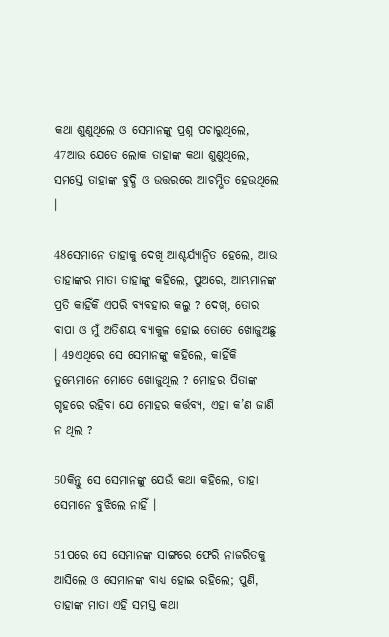କଥା ଶୁଣୁଥିଲେ ଓ ସେମାନଙ୍କୁ ପ୍ରଶ୍ନ ପଚାରୁଥିଲେ, 47ଆଉ ଯେତେ ଲୋକ ତାହାଙ୍କ କଥା ଶୁଣୁଥିଲେ, ସମସ୍ତେ ତାହାଙ୍କ ବୁଦ୍ଧି ଓ ଉତ୍ତରରେ ଆଚମ୍ଭିତ ହେଉଥିଲେ ।

48ସେମାନେ ତାହାକୁ ଦେଖି ଆଶ୍ଚର୍ଯ୍ୟାନ୍ୱିତ ହେଲେ, ଆଉ ତାହାଙ୍କର ମାତା ତାହାଙ୍କୁ କହିଲେ, ପୁଅରେ, ଆମ୍ଭମାନଙ୍କ ପ୍ରତି କାହିଁକି ଏପରି ବ୍ୟବହାର କଲୁ ? ଦେଖ୍, ତୋର ବାପା ଓ ମୁଁ ଅତିଶୟ ବ୍ୟାକୁଳ ହୋଇ ତୋତେ ଖୋଜୁଅଛୁ । 49ଏଥିରେ ସେ ସେମାନଙ୍କୁ କହିଲେ, କାହିଁକି ତୁମ୍ଭେମାନେ ମୋତେ ଖୋଜୁଥିଲ ? ମୋହର ପିତାଙ୍କ ଗୃହରେ ରହିବା ଯେ ମୋହର କର୍ତ୍ତବ୍ୟ, ଏହା କ’ଣ ଜାଣି ନ ଥିଲ ?

50କିନ୍ତୁ ସେ ସେମାନଙ୍କୁ ଯେଉଁ କଥା କହିଲେ, ତାହା ସେମାନେ ବୁଝିଲେ ନାହିଁ ।

51ପରେ ସେ ସେମାନଙ୍କ ସାଙ୍ଗରେ ଫେରି ନାଜରିତକୁ ଆସିଲେ ଓ ସେମାନଙ୍କ ବାଧ୍ୟ ହୋଇ ରହିଲେ; ପୁଣି, ତାହାଙ୍କ ମାତା ଏହି ସମସ୍ତ କଥା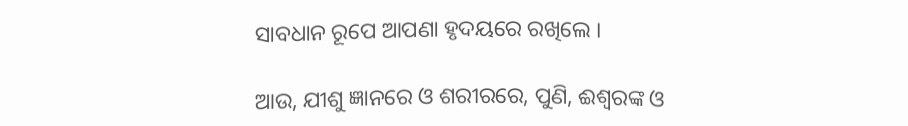ସାବଧାନ ରୂପେ ଆପଣା ହୃଦୟରେ ରଖିଲେ ।

ଆଉ, ଯୀଶୁ ଜ୍ଞାନରେ ଓ ଶରୀରରେ, ପୁଣି, ଈଶ୍ୱରଙ୍କ ଓ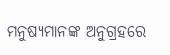ମନୁଷ୍ୟମାନଙ୍କ ଅନୁଗ୍ରହରେ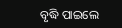ବୃଦ୍ଧି ପାଇଲେ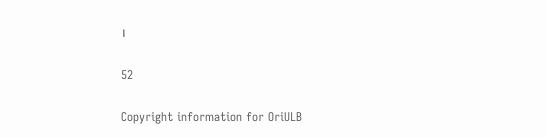।

52

Copyright information for OriULB